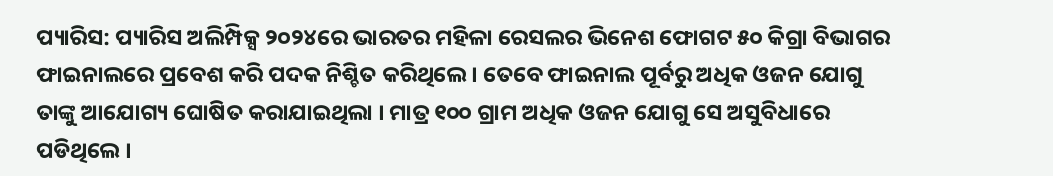ପ୍ୟାରିସ: ପ୍ୟାରିସ ଅଲିମ୍ପିକ୍ସ ୨୦୨୪ରେ ଭାରତର ମହିଳା ରେସଲର ଭିନେଶ ଫୋଗଟ ୫୦ କିଗ୍ରା ବିଭାଗର ଫାଇନାଲରେ ପ୍ରବେଶ କରି ପଦକ ନିଶ୍ଚିତ କରିଥିଲେ । ତେବେ ଫାଇନାଲ ପୂର୍ବରୁ ଅଧିକ ଓଜନ ଯୋଗୁ ତାଙ୍କୁ ଆଯୋଗ୍ୟ ଘୋଷିତ କରାଯାଇଥିଲା । ମାତ୍ର ୧୦୦ ଗ୍ରାମ ଅଧିକ ଓଜନ ଯୋଗୁ ସେ ଅସୁବିଧାରେ ପଡିଥିଲେ ।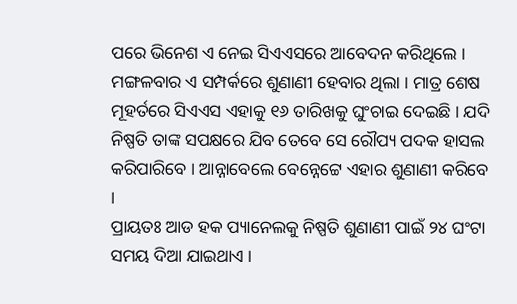ପରେ ଭିନେଶ ଏ ନେଇ ସିଏଏସରେ ଆବେଦନ କରିଥିଲେ । ମଙ୍ଗଳବାର ଏ ସମ୍ପର୍କରେ ଶୁଣାଣୀ ହେବାର ଥିଲା । ମାତ୍ର ଶେଷ ମୂହର୍ତରେ ସିଏଏସ ଏହାକୁ ୧୬ ତାରିଖକୁ ଘୁଂଚାଇ ଦେଇଛି । ଯଦି ନିଷ୍ପତି ତାଙ୍କ ସପକ୍ଷରେ ଯିବ ତେବେ ସେ ରୌପ୍ୟ ପଦକ ହାସଲ କରିପାରିବେ । ଆନ୍ନାବେଲେ ବେନ୍ନେଟ୍ଟେ ଏହାର ଶୁଣାଣୀ କରିବେ ।
ପ୍ରାୟତଃ ଆଡ ହକ ପ୍ୟାନେଲକୁ ନିଷ୍ପତି ଶୁଣାଣୀ ପାଇଁ ୨୪ ଘଂଟା ସମୟ ଦିଆ ଯାଇଥାଏ ।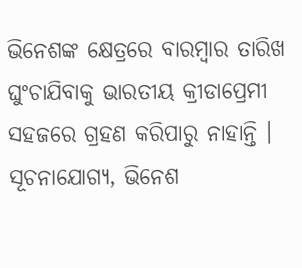ଭିନେଶଙ୍କ କ୍ଷେତ୍ରରେ ବାରମ୍ବାର ତାରିଖ ଘୁଂଚାଯିବାକୁ ଭାରତୀୟ କ୍ରୀଡାପ୍ରେମୀ ସହଜରେ ଗ୍ରହଣ କରିପାରୁ ନାହାନ୍ତି । ସୂଚନାଯୋଗ୍ୟ, ଭିନେଶ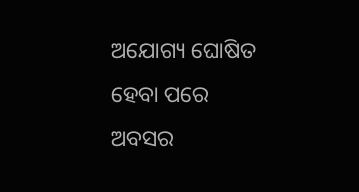ଅଯୋଗ୍ୟ ଘୋଷିତ ହେବା ପରେ ଅବସର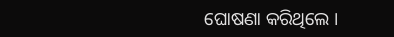ଘୋଷଣା କରିଥିଲେ ।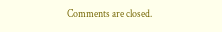Comments are closed.